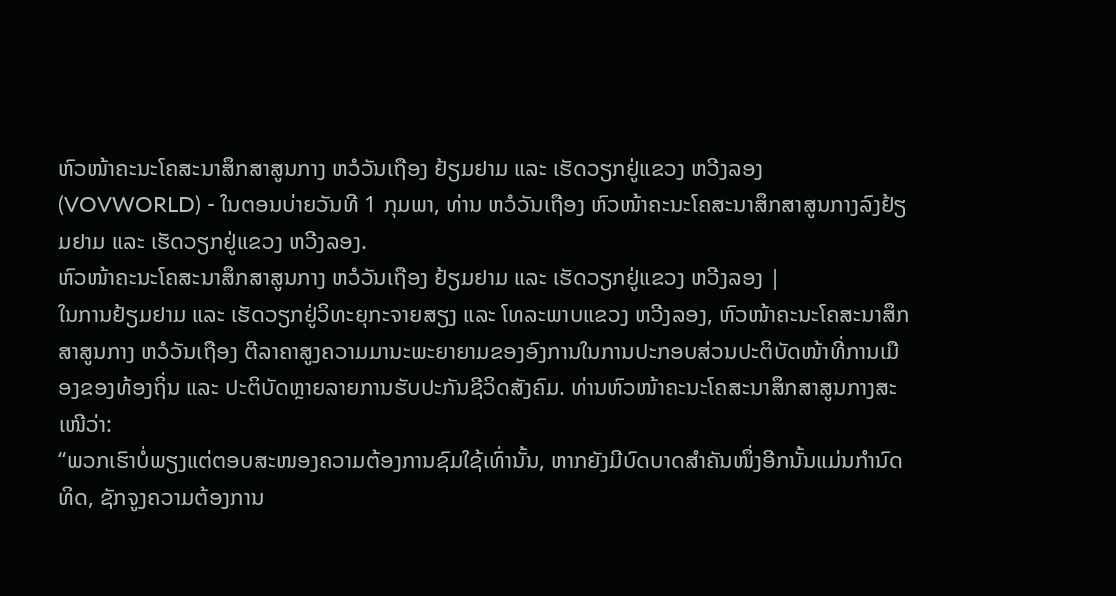ຫົວໜ້າຄະນະໂຄສະນາສຶກສາສູນກາງ ຫວໍວັນເຖືອງ ຢ້ຽມຢາມ ແລະ ເຮັດວຽກຢູ່ແຂວງ ຫວີງລອງ
(VOVWORLD) - ໃນຕອນບ່າຍວັນທີ 1 ກຸມພາ, ທ່ານ ຫວໍວັນເຖືອງ ຫົວໜ້າຄະນະໂຄສະນາສຶກສາສູນກາງລົງຢ້ຽມຢາມ ແລະ ເຮັດວຽກຢູ່ແຂວງ ຫວີງລອງ.
ຫົວໜ້າຄະນະໂຄສະນາສຶກສາສູນກາງ ຫວໍວັນເຖືອງ ຢ້ຽມຢາມ ແລະ ເຮັດວຽກຢູ່ແຂວງ ຫວີງລອງ |
ໃນການຢ້ຽມຢາມ ແລະ ເຮັດວຽກຢູ່ວິທະຍຸກະຈາຍສຽງ ແລະ ໂທລະພາບແຂວງ ຫວີງລອງ, ຫົວໜ້າຄະນະໂຄສະນາສຶກສາສູນກາງ ຫວໍວັນເຖືອງ ຕີລາຄາສູງຄວາມມານະພະຍາຍາມຂອງອົງການໃນການປະກອບສ່ວນປະຕິບັດໜ້າທີ່ການເມືອງຂອງທ້ອງຖິ່ນ ແລະ ປະຕິບັດຫຼາຍລາຍການຮັບປະກັນຊີວິດສັງຄົມ. ທ່ານຫົວໜ້າຄະນະໂຄສະນາສຶກສາສູນກາງສະເໜີວ່າ:
“ພວກເຮົາບໍ່ພຽງແຕ່ຕອບສະໜອງຄວາມຕ້ອງການຊົມໃຊ້ເທົ່ານັ້ນ, ຫາກຍັງມີບົດບາດສຳຄັນໜຶ່ງອີກນັ້ນແມ່ນກຳນົດທິດ, ຊັກຈູງຄວາມຕ້ອງການ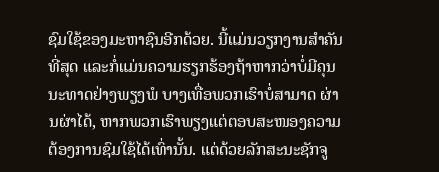ຊົມໃຊ້ຂອງມະຫາຊົນອີກດ້ວຍ. ນີ້ແມ່ນວຽກງານສຳຄັນທີ່ສຸດ ແລະກໍ່ແມ່ນຄວາມຮຽກຮ້ອງຖ້າຫາກວ່າບໍ່ມີຄຸນນະທາດຢ່າງພຽງພໍ ບາງເທື່ອພວກເຮົາບໍ່ສາມາດ ຜ່ານຜ່າໄດ້, ຫາກພວກເຮົາພຽງແຕ່ຕອບສະໜອງຄວາມຕ້ອງການຊົມໃຊ້ໄດ້ເທົ່ານັ້ນ. ແຕ່ດ້ວຍລັກສະນະຊັກຈູ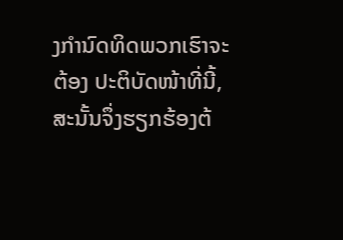ງກຳນົດທິດພວກເຮົາຈະຕ້ອງ ປະຕິບັດໜ້າທີ່ນີ້, ສະນັ້ນຈຶ່ງຮຽກຮ້ອງຕ້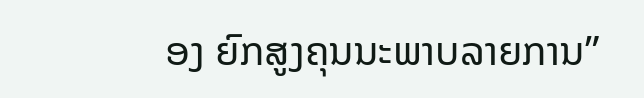ອງ ຍົກສູງຄຸນນະພາບລາຍການ”